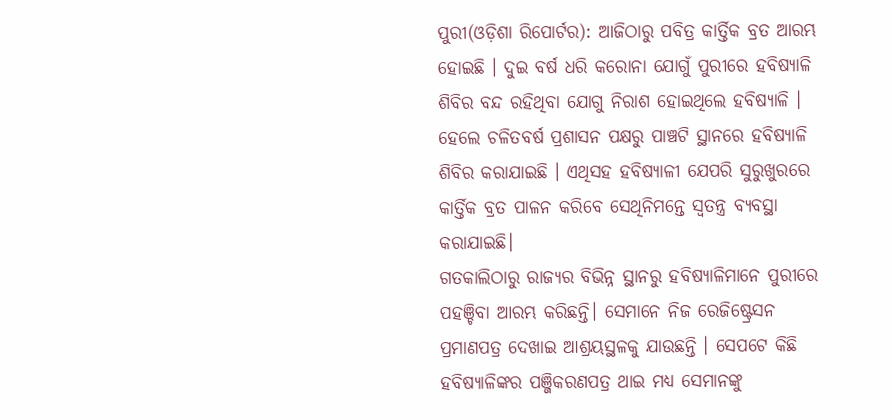ପୁରୀ(ଓଡ଼ିଶା ରିପୋର୍ଟର): ଆଜିଠାରୁ ପବିତ୍ର କାର୍ତ୍ତିକ ବ୍ରତ ଆରମ୍ଭ ହୋଇଛି । ଦୁଇ ବର୍ଷ ଧରି କରୋନା ଯୋଗୁଁ ପୁରୀରେ ହବିଷ୍ୟାଳି ଶିବିର ବନ୍ଦ ରହିଥିବା ଯୋଗୁ ନିରାଶ ହୋଇଥିଲେ ହବିଷ୍ୟାଳି । ହେଲେ ଚଳିତବର୍ଷ ପ୍ରଶାସନ ପକ୍ଷରୁ ପାଞ୍ଚଟି ସ୍ଥାନରେ ହବିଷ୍ୟାଳି ଶିବିର କରାଯାଇଛି । ଏଥିସହ ହବିଷ୍ୟାଳୀ ଯେପରି ସୁରୁଖୁରରେ କାର୍ତ୍ତିକ ବ୍ରତ ପାଳନ କରିବେ ସେଥିନିମନ୍ତେ ସ୍ୱତନ୍ତ୍ର ବ୍ୟବସ୍ଥା କରାଯାଇଛି।
ଗତକାଲିଠାରୁ ରାଜ୍ୟର ବିଭିନ୍ନ ସ୍ଥାନରୁ ହବିଷ୍ୟାଳିମାନେ ପୁରୀରେ ପହଞ୍ଚିବା ଆରମ୍ଭ କରିଛନ୍ତି। ସେମାନେ ନିଜ ରେଜିଷ୍ଟ୍ରେସନ ପ୍ରମାଣପତ୍ର ଦେଖାଇ ଆଶ୍ରୟସ୍ଥଳକୁ ଯାଉଛନ୍ତି । ସେପଟେ କିଛି ହବିଷ୍ୟାଳିଙ୍କର ପଞ୍ଜିକରଣପତ୍ର ଥାଇ ମଧ୍ୟ ସେମାନଙ୍କୁ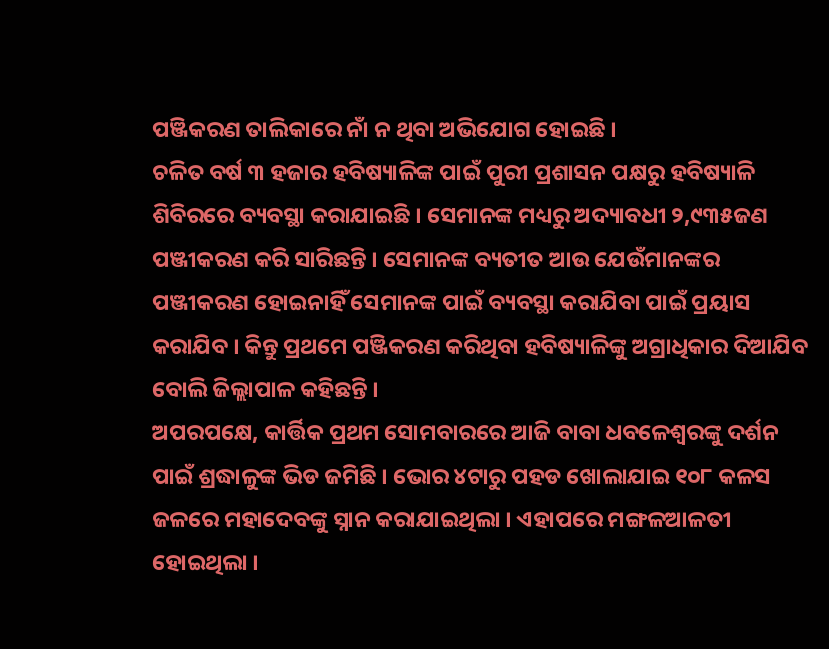ପଞ୍ଜିକରଣ ତାଲିକାରେ ନାଁ ନ ଥିବା ଅଭିଯୋଗ ହୋଇଛି ।
ଚଳିତ ବର୍ଷ ୩ ହଜାର ହବିଷ୍ୟାଳିଙ୍କ ପାଇଁ ପୁରୀ ପ୍ରଶାସନ ପକ୍ଷରୁ ହବିଷ୍ୟାଳି ଶିବିରରେ ବ୍ୟବସ୍ଥା କରାଯାଇଛି । ସେମାନଙ୍କ ମଧ୍ୟରୁ ଅଦ୍ୟାବଧୀ ୨,୯୩୫ଜଣ ପଞ୍ଜୀକରଣ କରି ସାରିଛନ୍ତି । ସେମାନଙ୍କ ବ୍ୟତୀତ ଆଉ ଯେଉଁମାନଙ୍କର ପଞ୍ଜୀକରଣ ହୋଇନାହିଁ ସେମାନଙ୍କ ପାଇଁ ବ୍ୟବସ୍ଥା କରାଯିବା ପାଇଁ ପ୍ରୟାସ କରାଯିବ । କିନ୍ତୁ ପ୍ରଥମେ ପଞ୍ଜିକରଣ କରିଥିବା ହବିଷ୍ୟାଳିଙ୍କୁ ଅଗ୍ରାଧିକାର ଦିଆଯିବ ବୋଲି ଜିଲ୍ଲାପାଳ କହିଛନ୍ତି ।
ଅପରପକ୍ଷେ, କାର୍ତ୍ତିକ ପ୍ରଥମ ସୋମବାରରେ ଆଜି ବାବା ଧବଳେଶ୍ୱରଙ୍କୁ ଦର୍ଶନ ପାଇଁ ଶ୍ରଦ୍ଧାଳୁଙ୍କ ଭିଡ ଜମିଛି । ଭୋର ୪ଟାରୁ ପହଡ ଖୋଲାଯାଇ ୧୦୮ କଳସ ଜଳରେ ମହାଦେବଙ୍କୁ ସ୍ନାନ କରାଯାଇଥିଲା । ଏହାପରେ ମଙ୍ଗଳଆଳତୀ ହୋଇଥିଲା ।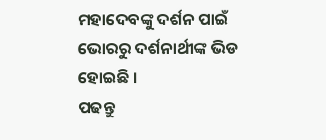ମହାଦେବଙ୍କୁ ଦର୍ଶନ ପାଇଁ ଭୋରରୁ ଦର୍ଶନାର୍ଥୀଙ୍କ ଭିଡ ହୋଇଛି ।
ପଢନ୍ତୁ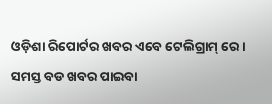ଓଡ଼ିଶା ରିପୋର୍ଟର ଖବର ଏବେ ଟେଲିଗ୍ରାମ୍ ରେ। ସମସ୍ତ ବଡ ଖବର ପାଇବା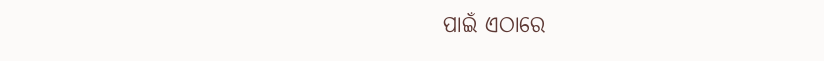ପାଇଁ ଏଠାରେ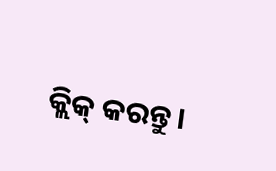କ୍ଲିକ୍ କରନ୍ତୁ।